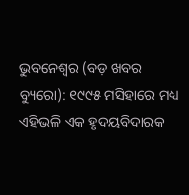ଭୁବନେଶ୍ୱର (ବଡ଼ ଖବର ବ୍ୟୁରୋ): ୧୯୯୫ ମସିହାରେ ମଧ୍ୟ ଏହିଭଳି ଏକ ହୃଦୟବିଦାରକ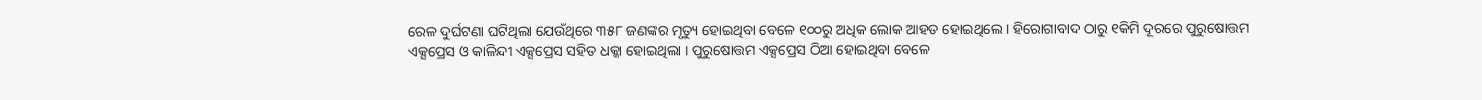ରେଳ ଦୁର୍ଘଟଣା ଘଟିଥିଲା ଯେଉଁଥିରେ ୩୫୮ ଜଣଙ୍କର ମୃତ୍ୟୁ ହୋଇଥିବା ବେଳେ ୧୦୦ରୁ ଅଧିକ ଲୋକ ଆହତ ହୋଇଥିଲେ । ହିରୋଗାବାଦ ଠାରୁ ୧କିମି ଦୂରରେ ପୁରୁଷୋତ୍ତମ ଏକ୍ସପ୍ରେସ ଓ କାଳିନ୍ଦୀ ଏକ୍ସପ୍ରେସ ସହିତ ଧକ୍କା ହୋଇଥିଲା । ପୁରୁଷୋତ୍ତମ ଏକ୍ସପ୍ରେସ ଠିଆ ହୋଇଥିବା ବେଳେ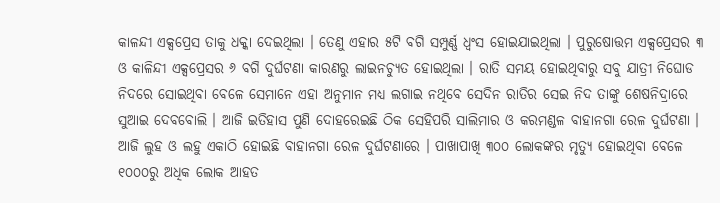କାଳନ୍ଦୀ ଏକ୍ସପ୍ରେସ ତାକୁ ଧକ୍କା ଦେଇଥିଲା । ତେଣୁ ଏହାର ୫ଟି ବଗି ସମ୍ପୁର୍ଣ୍ଣ ଧ୍ୱଂସ ହୋଇଯାଇଥିଲା । ପୁରୁଷୋତ୍ତମ ଏକ୍ସପ୍ରେସର ୩ ଓ କାଳିନ୍ଦୀ ଏକ୍ସପ୍ରେସର ୬ ବଗି ଦୁର୍ଘଟଣା କାରଣରୁ ଲାଇନଚ୍ୟୁତ ହୋଇଥିଲା । ରାତି ସମୟ ହୋଇଥିବାରୁ ସବୁ ଯାତ୍ରୀ ନିଘୋଡ ନିଦରେ ସୋଇଥିବା ବେଳେ ସେମାନେ ଏହା ଅନୁମାନ ମଧ୍ୟ ଲଗାଇ ନଥିବେ ସେଦିନ ରାତିର ସେଇ ନିଦ ତାଙ୍କୁ ଶେଷନିଦ୍ରାରେ ସୁଆଇ ଦେବବୋଲି । ଆଜି ଇତିହାସ ପୁଣି ଦୋହରେଇଛି ଠିକ ସେହିପରି ସାଲିମାର ଓ କରମଣ୍ଡଳ ବାହାନଗା ରେଳ ଦୁର୍ଘଟଣା । ଆଜି ଲୁହ ଓ ଲହୁ ଏକାଠି ହୋଇଛି ବାହାନଗା ରେଳ ଦୁର୍ଘଟଣାରେ । ପାଖାପାଖି ୩୦୦ ଲୋକଙ୍କର ମୃତ୍ୟୁ ହୋଇଥିବା ବେଳେ ୧୦୦୦ରୁ ଅଧିକ ଲୋକ ଆହତ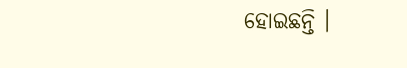ହୋଇଛନ୍ତି ।